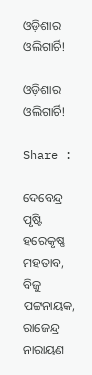ଓଡ଼ିଶାର ଓଲିଗାର୍ଚି!

ଓଡ଼ିଶାର ଓଲିଗାର୍ଚି!

Share :

ଦେବେନ୍ଦ୍ର ପୃଷ୍ଟି ହରେକୃଷ୍ଣ ମହତାବ, ବିଜୁ ପଟ୍ଟନାୟକ, ରାଜେନ୍ଦ୍ର ନାରାୟଣ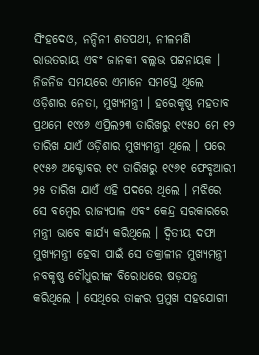ସିଂହଦେଓ, ନନ୍ଦିନୀ ଶତପଥୀ, ନୀଳମଣି ରାଉତରାୟ ଏବଂ ଜାନକୀ ବଲ୍ଲଭ ପଟ୍ଟନାୟକ । ନିଜନିଜ ସମୟରେ ଏମାନେ ସମସ୍ତେ ଥିଲେ ଓଡ଼ିଶାର ନେତା, ମୁଖ୍ୟମନ୍ତ୍ରୀ । ହରେକୃଷ୍ଣ ମହତାବ ପ୍ରଥମେ ୧୯୪୬ ଏପ୍ରିଲ୨୩ ତାରିଖରୁ ୧୯୫୦ ମେ ୧୨ ତାରିଖ ଯାଏଁ ଓଡ଼ିଶାର ମୁଖ୍ୟମନ୍ତ୍ରୀ ଥିଲେ । ପରେ ୧୯୫୬ ଅକ୍ଟୋବର ୧୯ ତାରିଖରୁ ୧୯୬୧ ଫେବୃଆରୀ ୨୫ ତାରିଖ ଯାଏଁ ଏହି ପଦରେ ଥିଲେ । ମଝିରେ ସେ ବମ୍ବେର ରାଜ୍ୟପାଳ ଏବଂ କେନ୍ଦ୍ର ସରକାରରେ ମନ୍ତ୍ରୀ ଭାବେ କାର୍ଯ୍ୟ କରିଥିଲେ । ଦ୍ୱିତୀୟ ଦଫା ମୁଖ୍ୟମନ୍ତ୍ରୀ ହେବା ପାଇଁ ସେ ତକ୍ରାଳୀନ ମୁଖ୍ୟମନ୍ତ୍ରୀ ନବକୃଷ୍ଣ ଚୌଧୁରୀଙ୍କ ବିରୋଧରେ ଷଡ଼ଯନ୍ତ୍ର କରିଥିଲେ । ସେଥିରେ ତାଙ୍କର ପ୍ରମୁଖ ସହଯୋଗୀ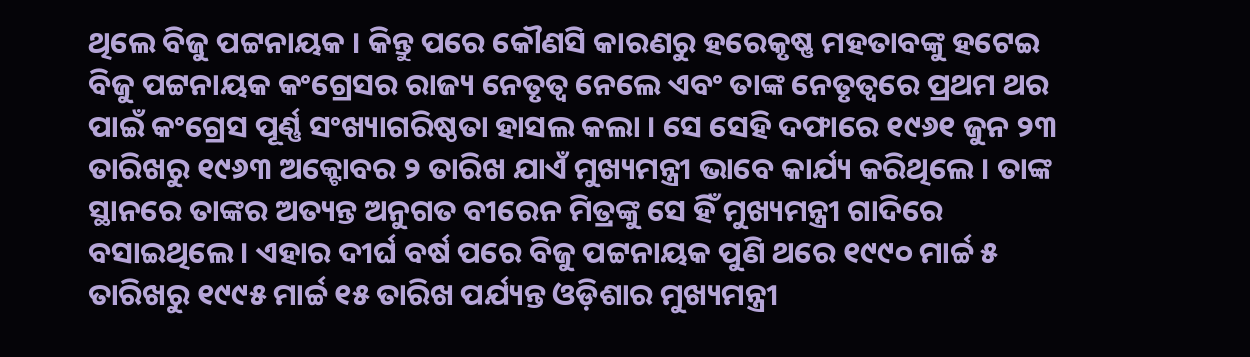ଥିଲେ ବିଜୁ ପଟ୍ଟନାୟକ । କିନ୍ତୁ ପରେ କୌଣସି କାରଣରୁ ହରେକୃଷ୍ଣ ମହତାବଙ୍କୁ ହଟେଇ ବିଜୁ ପଟ୍ଟନାୟକ କଂଗ୍ରେସର ରାଜ୍ୟ ନେତୃତ୍ୱ ନେଲେ ଏବଂ ତାଙ୍କ ନେତୃତ୍ୱରେ ପ୍ରଥମ ଥର ପାଇଁ କଂଗ୍ରେସ ପୂର୍ଣ୍ଣ ସଂଖ୍ୟାଗରିଷ୍ଠତା ହାସଲ କଲା । ସେ ସେହି ଦଫାରେ ୧୯୬୧ ଜୁନ ୨୩ ତାରିଖରୁ ୧୯୬୩ ଅକ୍ଟୋବର ୨ ତାରିଖ ଯାଏଁ ମୁଖ୍ୟମନ୍ତ୍ରୀ ଭାବେ କାର୍ଯ୍ୟ କରିଥିଲେ । ତାଙ୍କ ସ୍ଥାନରେ ତାଙ୍କର ଅତ୍ୟନ୍ତ ଅନୁଗତ ବୀରେନ ମିତ୍ରଙ୍କୁ ସେ ହିଁ ମୁଖ୍ୟମନ୍ତ୍ରୀ ଗାଦିରେ ବସାଇଥିଲେ । ଏହାର ଦୀର୍ଘ ବର୍ଷ ପରେ ବିଜୁ ପଟ୍ଟନାୟକ ପୁଣି ଥରେ ୧୯୯୦ ମାର୍ଚ୍ଚ ୫ ତାରିଖରୁ ୧୯୯୫ ମାର୍ଚ୍ଚ ୧୫ ତାରିଖ ପର୍ଯ୍ୟନ୍ତ ଓଡ଼ିଶାର ମୁଖ୍ୟମନ୍ତ୍ରୀ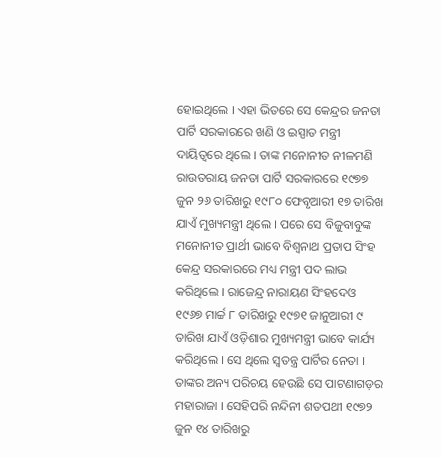ହୋଇଥିଲେ । ଏହା ଭିତରେ ସେ କେନ୍ଦ୍ରର ଜନତା ପାର୍ଟି ସରକାରରେ ଖଣି ଓ ଇସ୍ପାତ ମନ୍ତ୍ରୀ ଦାୟିତ୍ୱରେ ଥିଲେ । ତାଙ୍କ ମନୋନୀତ ନୀଳମଣି ରାଉତରାୟ ଜନତା ପାର୍ଟି ସରକାରରେ ୧୯୭୭ ଜୁନ ୨୬ ତାରିଖରୁ ୧୯୮୦ ଫେବୃଆରୀ ୧୭ ତାରିଖ ଯାଏଁ ମୁଖ୍ୟମନ୍ତ୍ରୀ ଥିଲେ । ପରେ ସେ ବିଜୁବାବୁଙ୍କ ମନୋନୀତ ପ୍ରାର୍ଥୀ ଭାବେ ବିଶ୍ୱନାଥ ପ୍ରତାପ ସିଂହ କେନ୍ଦ୍ର ସରକାରରେ ମଧ୍ୟ ମନ୍ତ୍ରୀ ପଦ ଲାଭ କରିଥିଲେ । ରାଜେନ୍ଦ୍ର ନାରାୟଣ ସିଂହଦେଓ ୧୯୬୭ ମାର୍ଚ୍ଚ ୮ ତାରିଖରୁ ୧୯୭୧ ଜାନୁଆରୀ ୯ ତାରିଖ ଯାଏଁ ଓଡ଼ିଶାର ମୁଖ୍ୟମନ୍ତ୍ରୀ ଭାବେ କାର୍ଯ୍ୟ କରିଥିଲେ । ସେ ଥିଲେ ସ୍ୱତନ୍ତ୍ର ପାର୍ଟିର ନେତା । ତାଙ୍କର ଅନ୍ୟ ପରିଚୟ ହେଉଛି ସେ ପାଟଣାଗଡ଼ର ମହାରାଜା । ସେହିପରି ନନ୍ଦିନୀ ଶତପଥୀ ୧୯୭୨ ଜୁନ ୧୪ ତାରିଖରୁ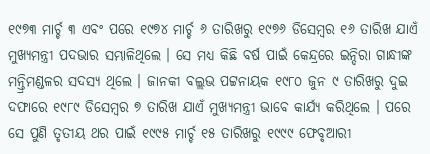୧୯୭୩ ମାର୍ଚ୍ଚ ୩ ଏବଂ ପରେ ୧୯୭୪ ମାର୍ଚ୍ଚ ୬ ତାରିଖରୁ ୧୯୭୬ ଡିସେମ୍ବର ୧୬ ତାରିଖ ଯାଏଁ ମୁଖ୍ୟମନ୍ତ୍ରୀ ପଦଭାର ସମ୍ଭାଳିଥିଲେ । ସେ ମଧ୍ୟ କିଛି ବର୍ଷ ପାଇଁ କେନ୍ଦ୍ରରେ ଇନ୍ଦିରା ଗାନ୍ଧୀଙ୍କ ମନ୍ତ୍ରିମଣ୍ଡଳର ସଦସ୍ୟ ଥିଲେ । ଜାନକୀ ବଲ୍ଲଭ ପଟ୍ଟନାୟକ ୧୯୮୦ ଜୁନ ୯ ତାରିଖରୁ ଦୁଇ ଦଫାରେ ୧୯୮୯ ଡିସେମ୍ବର ୭ ତାରିଖ ଯାଏଁ ମୁଖ୍ୟମନ୍ତ୍ରୀ ଭାବେ କାର୍ଯ୍ୟ କରିଥିଲେ । ପରେ ସେ ପୁଣି ତୃତୀୟ ଥର ପାଇଁ ୧୯୯୫ ମାର୍ଚ୍ଚ ୧୫ ତାରିଖରୁ ୧୯୯୯ ଫେବୃଆରୀ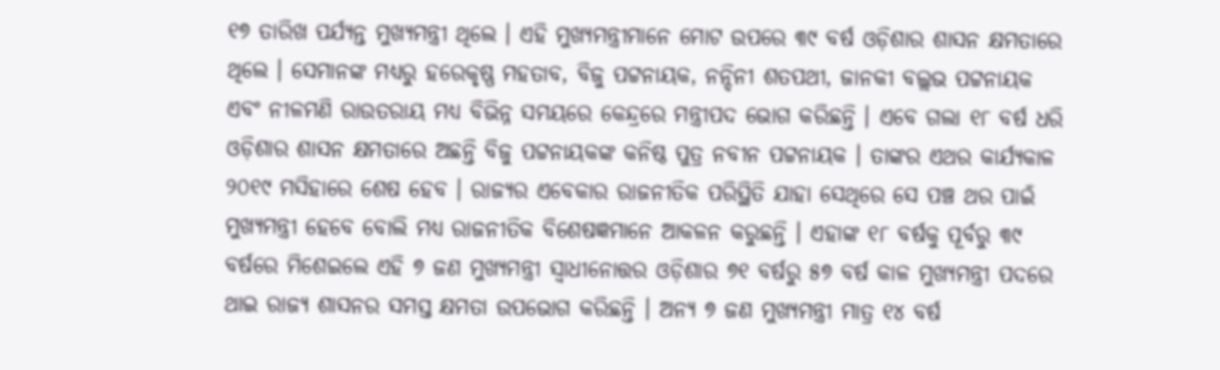୧୭ ତାରିଖ ପର୍ଯ୍ୟନ୍ତ ମୁଖ୍ୟମନ୍ତ୍ରୀ ଥିଲେ । ଏହି ମୁଖ୍ୟମନ୍ତ୍ରୀମାନେ ମୋଟ ଉପରେ ୩୯ ବର୍ଷ ଓଡ଼ିଶାର ଶାସନ କ୍ଷମତାରେ ଥିଲେ । ସେମାନଙ୍କ ମଧ୍ୟରୁ ହରେକୃଷ୍ଣ ମହତାବ, ବିଜୁ ପଟ୍ଟନାୟକ, ନନ୍ଦିନୀ ଶତପଥୀ, ଜାନକୀ ବଲ୍ଲଭ ପଟ୍ଟନାୟକ ଏବଂ ନୀଳମଣି ରାଉତରାୟ ମଧ୍ୟ ବିଭିନ୍ନ ସମୟରେ କେନ୍ଦ୍ରରେ ମନ୍ତ୍ରୀପଦ ଭୋଗ କରିଛନ୍ତି । ଏବେ ଗଲା ୧୮ ବର୍ଷ ଧରି ଓଡ଼ିଶାର ଶାସନ କ୍ଷମତାରେ ଅଛନ୍ତି ବିଜୁ ପଟ୍ଟନାୟକଙ୍କ କନିଷ୍ଠ ପୁତ୍ର ନବୀନ ପଟ୍ଟନାୟକ । ତାଙ୍କର ଏଥର କାର୍ଯ୍ୟକାଳ ୨୦୧୯ ମସିହାରେ ଶେଷ ହେବ । ରାଜ୍ୟର ଏବେକାର ରାଜନୀତିକ ପରିସ୍ଥିତି ଯାହା ସେଥିରେ ସେ ପଞ୍ଚ ଥର ପାଇଁ ମୁଖ୍ୟମନ୍ତ୍ରୀ ହେବେ ବୋଲି ମଧ୍ୟ ରାଜନୀତିକ ବିଶେଷଜ୍ଞମାନେ ଆକଳନ କରୁଛନ୍ତି । ଏହାଙ୍କ ୧୮ ବର୍ଷକୁ ପୂର୍ବରୁ ୩୯ ବର୍ଷରେ ମିଶେଇଲେ ଏହି ୭ ଜଣ ମୁଖ୍ୟମନ୍ତ୍ରୀ ସ୍ୱାଧୀନୋତ୍ତର ଓଡ଼ିଶାର ୭୧ ବର୍ଷରୁ ୫୭ ବର୍ଷ କାଳ ମୁଖ୍ୟମନ୍ତ୍ରୀ ପଦରେ ଥାଇ ରାଜ୍ୟ ଶାସନର ସମସ୍ତ କ୍ଷମତା ଉପଭୋଗ କରିଛନ୍ତି । ଅନ୍ୟ ୭ ଜଣ ମୁଖ୍ୟମନ୍ତ୍ରୀ ମାତ୍ର ୧୪ ବର୍ଷ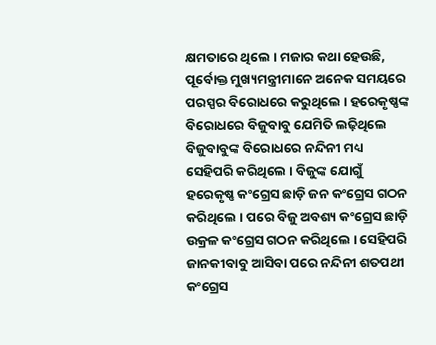କ୍ଷମତାରେ ଥିଲେ । ମଜାର କଥା ହେଉଛି, ପୂର୍ବୋକ୍ତ ମୁଖ୍ୟମନ୍ତ୍ରୀମାନେ ଅନେକ ସମୟରେ ପରସ୍ପର ବିରୋଧରେ କରୁଥିଲେ । ହରେକୃଷ୍ଣଙ୍କ ବିରୋଧରେ ବିଜୁବାବୁ ଯେମିତି ଲଢ଼ିଥିଲେ ବିଜୁବାବୁଙ୍କ ବିରୋଧରେ ନନ୍ଦିନୀ ମଧ୍ୟ ସେହିପରି କରିଥିଲେ । ବିଜୁଙ୍କ ଯୋଗୁଁ ହରେକୃଷ୍ଣ କଂଗ୍ରେସ ଛାଡ଼ି ଜନ କଂଗ୍ରେସ ଗଠନ କରିଥିଲେ । ପରେ ବିଜୁ ଅବଶ୍ୟ କଂଗ୍ରେସ ଛାଡ଼ି ଉକ୍ରଳ କଂଗ୍ରେସ ଗଠନ କରିଥିଲେ । ସେହିପରି ଜାନକୀବାବୁ ଆସିବା ପରେ ନନ୍ଦିନୀ ଶତପଥୀ କଂଗ୍ରେସ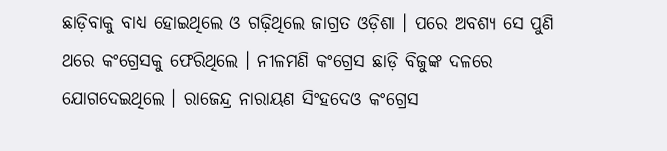ଛାଡ଼ିବାକୁ ବାଧ୍ୟ ହୋଇଥିଲେ ଓ ଗଢ଼ିଥିଲେ ଜାଗ୍ରତ ଓଡ଼ିଶା । ପରେ ଅବଶ୍ୟ ସେ ପୁଣି ଥରେ କଂଗ୍ରେସକୁ ଫେରିଥିଲେ । ନୀଳମଣି କଂଗ୍ରେସ ଛାଡ଼ି ବିଜୁଙ୍କ ଦଳରେ ଯୋଗଦେଇଥିଲେ । ରାଜେନ୍ଦ୍ର ନାରାୟଣ ସିଂହଦେଓ କଂଗ୍ରେସ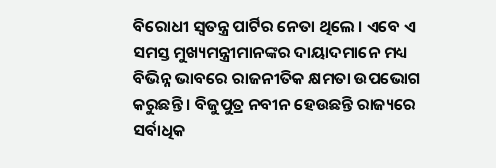ବିରୋଧୀ ସ୍ୱତନ୍ତ୍ର ପାର୍ଟିର ନେତା ଥିଲେ । ଏବେ ଏ ସମସ୍ତ ମୁଖ୍ୟମନ୍ତ୍ରୀମାନଙ୍କର ଦାୟାଦମାନେ ମଧ୍ୟ ବିଭିନ୍ନ ଭାବରେ ରାଜନୀତିକ କ୍ଷମତା ଉପଭୋଗ କରୁଛନ୍ତି । ବିଜୁପୁତ୍ର ନବୀନ ହେଉଛନ୍ତି ରାଜ୍ୟରେ ସର୍ବାଧିକ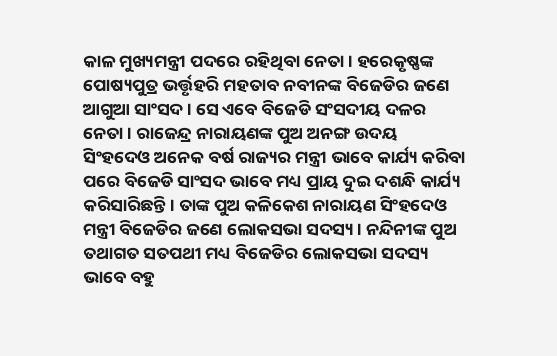କାଳ ମୁଖ୍ୟମନ୍ତ୍ରୀ ପଦରେ ରହିଥିବା ନେତା । ହରେକୃଷ୍ଣଙ୍କ ପୋଷ୍ୟପୁତ୍ର ଭର୍ତ୍ତୃହରି ମହତାବ ନବୀନଙ୍କ ବିଜେଡିର ଜଣେ ଆଗୁଆ ସାଂସଦ । ସେ ଏବେ ବିଜେଡି ସଂସଦୀୟ ଦଳର ନେତା । ରାଜେନ୍ଦ୍ର ନାରାୟଣଙ୍କ ପୁଅ ଅନଙ୍ଗ ଉଦୟ ସିଂହଦେଓ ଅନେକ ବର୍ଷ ରାଜ୍ୟର ମନ୍ତ୍ରୀ ଭାବେ କାର୍ଯ୍ୟ କରିବା ପରେ ବିଜେଡି ସାଂସଦ ଭାବେ ମଧ୍ୟ ପ୍ରାୟ ଦୁଇ ଦଶନ୍ଧି କାର୍ଯ୍ୟ କରିସାରିଛନ୍ତି । ତାଙ୍କ ପୁଅ କଳିକେଶ ନାରାୟଣ ସିଂହଦେଓ ମନ୍ତ୍ରୀ ବିଜେଡିର ଜଣେ ଲୋକସଭା ସଦସ୍ୟ । ନନ୍ଦିନୀଙ୍କ ପୁଅ ତଥାଗତ ସତପଥୀ ମଧ୍ୟ ବିଜେଡିର ଲୋକସଭା ସଦସ୍ୟ ଭାବେ ବହୁ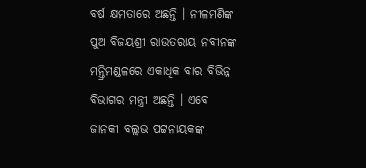ବର୍ଷ କ୍ଷମତାରେ ଅଛନ୍ତି । ନୀଳମଣିଙ୍କ ପୁଅ ବିଜୟଶ୍ରୀ ରାଉତରାୟ ନବୀନଙ୍କ ମନ୍ତ୍ରିମଣ୍ଡଳରେ ଏକାଧିକ ବାର ବିଭିନ୍ନ ବିଭାଗର ମନ୍ତ୍ରୀ ଅଛନ୍ତି । ଏବେ ଜାନକୀ ବଲ୍ଲଭ ପଟ୍ଟନାୟକଙ୍କ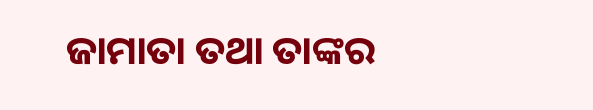ଜାମାତା ତଥା ତାଙ୍କର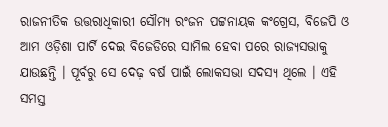ରାଜନୀତିକ ଉତ୍ତରାଧିକାରୀ ସୌମ୍ୟ ରଂଜନ ପଟ୍ଟନାୟକ କଂଗ୍ରେସ, ବିଜେପି ଓ ଆମ ଓଡ଼ିଶା ପାର୍ଟି ଦେଇ ବିଜେଡିରେ ସାମିଲ ହେବା ପରେ ରାଜ୍ୟସଭାକୁ ଯାଉଛନ୍ତି । ପୂର୍ବରୁ ସେ ଦେଢ଼ ବର୍ଷ ପାଇଁ ଲୋକସଭା ସଦସ୍ୟ ଥିଲେ । ଏହି ସମସ୍ତ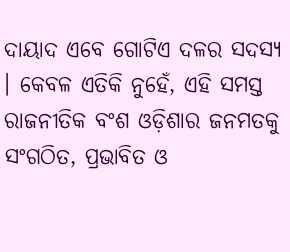ଦାୟାଦ ଏବେ ଗୋଟିଏ ଦଳର ସଦସ୍ୟ । କେବଳ ଏତିକି ନୁହେଁ, ଏହି ସମସ୍ତ ରାଜନୀତିକ ବଂଶ ଓଡ଼ିଶାର ଜନମତକୁ ସଂଗଠିତ, ପ୍ରଭାବିତ ଓ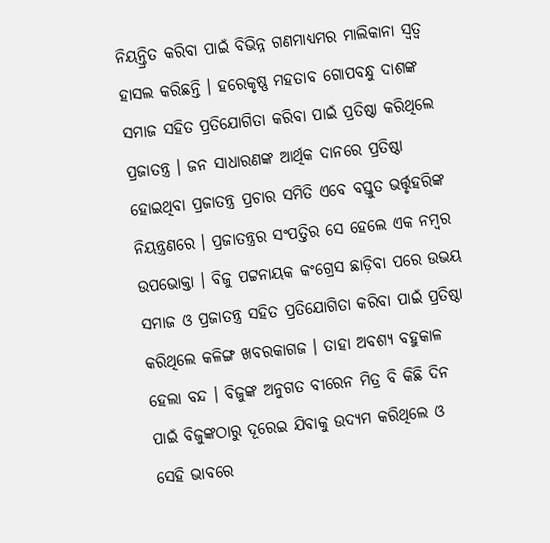ନିୟନ୍ତ୍ରିତ କରିବା ପାଇଁ ବିଭିନ୍ନ ଗଣମାଧ୍ୟମର ମାଲିକାନା ସ୍ୱତ୍ୱ ହାସଲ କରିଛନ୍ତି । ହରେକୃଷ୍ଣ ମହତାବ ଗୋପବନ୍ଧୁ ଦାଶଙ୍କ ସମାଜ ସହିତ ପ୍ରତିଯୋଗିତା କରିବା ପାଇଁ ପ୍ରତିଷ୍ଠା କରିଥିଲେ ପ୍ରଜାତନ୍ତ୍ର । ଜନ ସାଧାରଣଙ୍କ ଆର୍ଥିକ ଦାନରେ ପ୍ରତିଷ୍ଠା ହୋଇଥିବା ପ୍ରଜାତନ୍ତ୍ର ପ୍ରଚାର ସମିତି ଏବେ ବସ୍ତୁତ ଭର୍ତ୍ତୃହରିଙ୍କ ନିୟନ୍ତ୍ରଣରେ । ପ୍ରଜାତନ୍ତ୍ରର ସଂପତ୍ତିର ସେ ହେଲେ ଏକ ନମ୍ବର ଉପଭୋକ୍ତା । ବିଜୁ ପଟ୍ଟନାୟକ କଂଗ୍ରେସ ଛାଡ଼ିବା ପରେ ଉଭୟ ସମାଜ ଓ ପ୍ରଜାତନ୍ତ୍ର ସହିତ ପ୍ରତିଯୋଗିତା କରିବା ପାଇଁ ପ୍ରତିଷ୍ଠା କରିଥିଲେ କଳିଙ୍ଗ ଖବରକାଗଜ । ତାହା ଅବଶ୍ୟ ବହୁକାଳ ହେଲା ବନ୍ଦ । ବିଜୁଙ୍କ ଅନୁଗତ ବୀରେନ ମିତ୍ର ବି କିଛି ଦିନ ପାଇଁ ବିଜୁଙ୍କଠାରୁ ଦୂରେଇ ଯିବାକୁ ଉଦ୍ୟମ କରିଥିଲେ ଓ ସେହି ଭାବରେ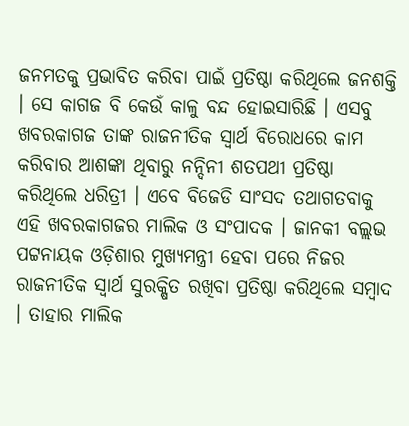ଜନମତକୁ ପ୍ରଭାବିତ କରିବା ପାଇଁ ପ୍ରତିଷ୍ଠା କରିଥିଲେ ଜନଶକ୍ତି । ସେ କାଗଜ ବି କେଉଁ କାଳୁ ବନ୍ଦ ହୋଇସାରିଛି । ଏସବୁ ଖବରକାଗଜ ତାଙ୍କ ରାଜନୀତିକ ସ୍ୱାର୍ଥ ବିରୋଧରେ କାମ କରିବାର ଆଶଙ୍କା ଥିବାରୁ ନନ୍ଦିନୀ ଶତପଥୀ ପ୍ରତିଷ୍ଠା କରିଥିଲେ ଧରିତ୍ରୀ । ଏବେ ବିଜେଡି ସାଂସଦ ତଥାଗତବାକୁ ଏହି ଖବରକାଗଜର ମାଲିକ ଓ ସଂପାଦକ । ଜାନକୀ ବଲ୍ଲଭ ପଟ୍ଟନାୟକ ଓଡ଼ିଶାର ମୁଖ୍ୟମନ୍ତ୍ରୀ ହେବା ପରେ ନିଜର ରାଜନୀତିକ ସ୍ୱାର୍ଥ ସୁରକ୍ଷିତ ରଖିବା ପ୍ରତିଷ୍ଠା କରିଥିଲେ ସମ୍ବାଦ । ତାହାର ମାଲିକ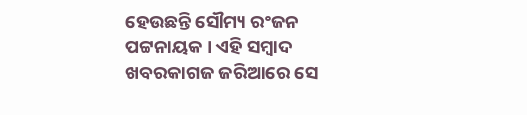ହେଉଛନ୍ତି ସୌମ୍ୟ ରଂଜନ ପଟ୍ଟନାୟକ । ଏହି ସମ୍ବାଦ ଖବରକାଗଜ ଜରିଆରେ ସେ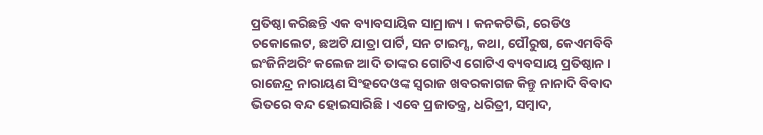ପ୍ରତିଷ୍ଠା କରିଛନ୍ତି ଏକ ବ୍ୟାବସାୟିକ ସାମ୍ରାଜ୍ୟ । କନକଟିଭି, ରେଡିଓ ଚକୋଲେଟ, ଛଅଟି ଯାତ୍ରା ପାର୍ଟି, ସନ ଟାଇମ୍ସ, କଥା, ପୌରୁଷ, କେଏମବିବି ଇଂଜିନିଅରିଂ କଲେଜ ଆଦି ତାଙ୍କର ଗୋଟିଏ ଗୋଟିଏ ବ୍ୟବସାୟ ପ୍ରତିଷ୍ଠାନ । ରାଜେନ୍ଦ୍ର ନାରାୟଣ ସିଂହଦେଓଙ୍କ ସ୍ୱରାଜ ଖବରକାଗଜ କିନ୍ତୁ ନାନାଦି ବିବାଦ ଭିତରେ ବନ୍ଦ ହୋଇସାରିଛି । ଏବେ ପ୍ରଜାତନ୍ତ୍ର, ଧରିତ୍ରୀ, ସମ୍ବାଦ,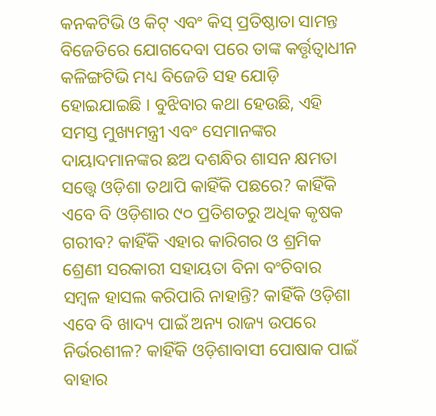କନକଟିଭି ଓ କିଟ୍ ଏବଂ କିସ୍ ପ୍ରତିଷ୍ଠାତା ସାମନ୍ତ ବିଜେଡିରେ ଯୋଗଦେବା ପରେ ତାଙ୍କ କର୍ତ୍ତୃତ୍ୱାଧୀନ କଳିଙ୍ଗଟିଭି ମଧ୍ୟ ବିଜେଡି ସହ ଯୋଡ଼ି ହୋଇଯାଇଛି । ବୁଝିବାର କଥା ହେଉଛି, ଏହି ସମସ୍ତ ମୁଖ୍ୟମନ୍ତ୍ରୀ ଏବଂ ସେମାନଙ୍କର ଦାୟାଦମାନଙ୍କର ଛଅ ଦଶନ୍ଧିର ଶାସନ କ୍ଷମତା ସତ୍ତ୍ୱେ ଓଡ଼ିଶା ତଥାପି କାହିଁକି ପଛରେ? କାହିଁକି ଏବେ ବି ଓଡ଼ିଶାର ୯୦ ପ୍ରତିଶତରୁ ଅଧିକ କୃଷକ ଗରୀବ? କାହିଁକି ଏହାର କାରିଗର ଓ ଶ୍ରମିକ ଶ୍ରେଣୀ ସରକାରୀ ସହାୟତା ବିନା ବଂଚିବାର ସମ୍ବଳ ହାସଲ କରିପାରି ନାହାନ୍ତି? କାହିଁକି ଓଡ଼ିଶା ଏବେ ବି ଖାଦ୍ୟ ପାଇଁ ଅନ୍ୟ ରାଜ୍ୟ ଉପରେ ନିର୍ଭରଶୀଳ? କାହିଁକି ଓଡ଼ିଶାବାସୀ ପୋଷାକ ପାଇଁ ବାହାର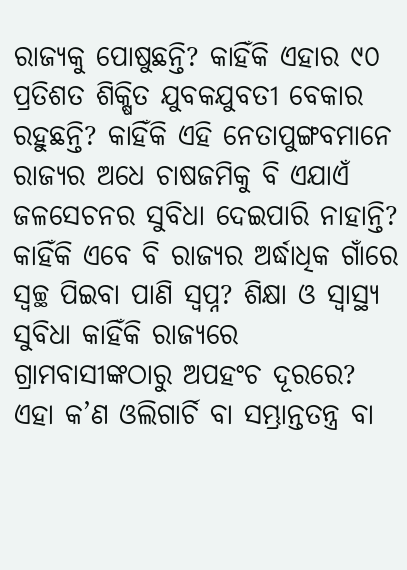ରାଜ୍ୟକୁ ପୋଷୁଛନ୍ତି? କାହିଁକି ଏହାର ୯୦ ପ୍ରତିଶତ ଶିକ୍ଷିତ ଯୁବକଯୁବତୀ ବେକାର ରହୁଛନ୍ତି? କାହିଁକି ଏହି ନେତାପୁଙ୍ଗବମାନେ ରାଜ୍ୟର ଅଧେ ଚାଷଜମିକୁ ବି ଏଯାଏଁ ଜଳସେଚନର ସୁବିଧା ଦେଇପାରି ନାହାନ୍ତି? କାହିଁକି ଏବେ ବି ରାଜ୍ୟର ଅର୍ଦ୍ଧାଧିକ ଗାଁରେ ସ୍ୱଚ୍ଛ ପିଇବା ପାଣି ସ୍ୱପ୍ନ? ଶିକ୍ଷା ଓ ସ୍ୱାସ୍ଥ୍ୟ ସୁବିଧା କାହିଁକି ରାଜ୍ୟରେ ଗ୍ରାମବାସୀଙ୍କଠାରୁ ଅପହଂଚ ଦୂରରେ? ଏହା କ’ଣ ଓଲିଗାର୍ଚି ବା ସମ୍ଭ୍ରାନ୍ତତନ୍ତ୍ର ବା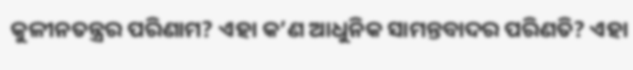କୁଳୀନତନ୍ତ୍ରର ପରିଣାମ? ଏହା କ’ଣ ଆଧୁନିକ ସାମନ୍ତବାଦର ପରିଣତି? ଏହା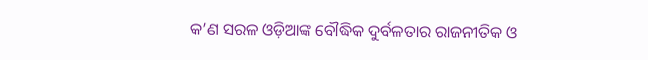କ’ଣ ସରଳ ଓଡ଼ିଆଙ୍କ ବୌଦ୍ଧିକ ଦୁର୍ବଳତାର ରାଜନୀତିକ ଓ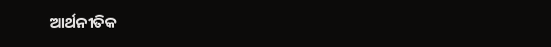ଆର୍ଥନୀତିକ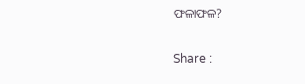ଫଳାଫଳ?

Share :